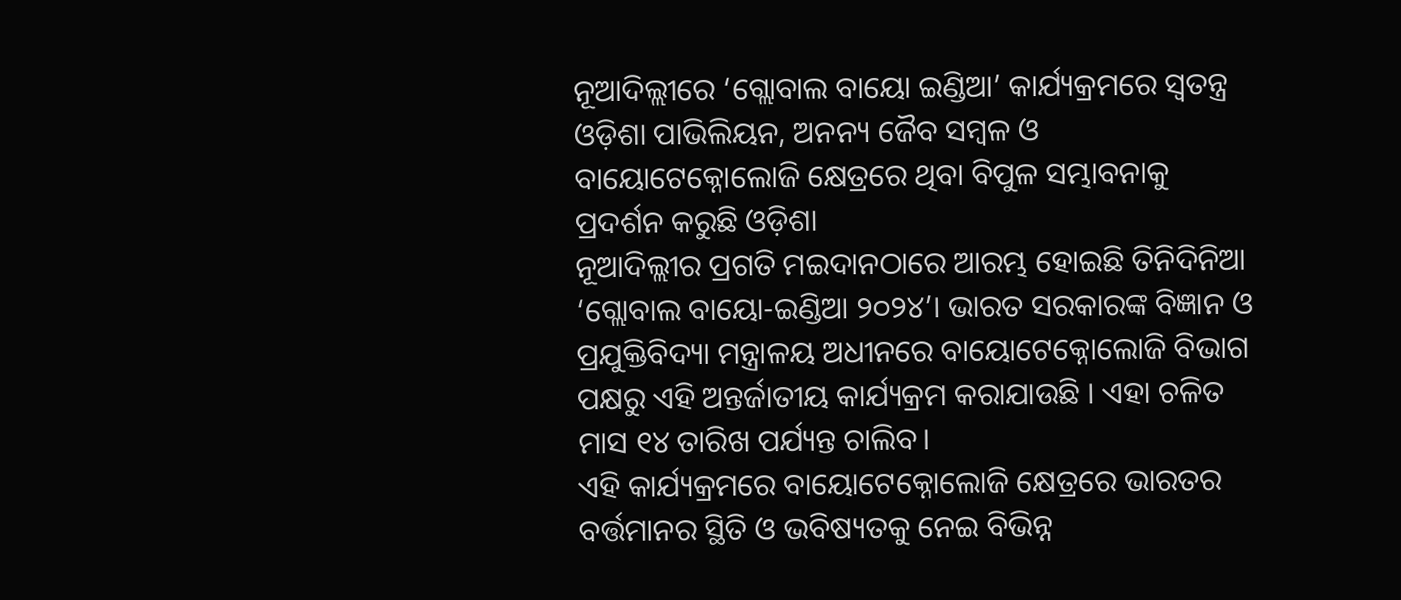ନୂଆଦିଲ୍ଲୀରେ ‘ଗ୍ଲୋବାଲ ବାୟୋ ଇଣ୍ଡିଆ’ କାର୍ଯ୍ୟକ୍ରମରେ ସ୍ୱତନ୍ତ୍ର ଓଡ଼ିଶା ପାଭିଲିୟନ, ଅନନ୍ୟ ଜୈବ ସମ୍ବଳ ଓ ବାୟୋଟେକ୍ନୋଲୋଜି କ୍ଷେତ୍ରରେ ଥିବା ବିପୁଳ ସମ୍ଭାବନାକୁ ପ୍ରଦର୍ଶନ କରୁଛି ଓଡ଼ିଶା
ନୂଆଦିଲ୍ଲୀର ପ୍ରଗତି ମଇଦାନଠାରେ ଆରମ୍ଭ ହୋଇଛି ତିନିଦିନିଆ ‘ଗ୍ଲୋବାଲ ବାୟୋ-ଇଣ୍ଡିଆ ୨୦୨୪’। ଭାରତ ସରକାରଙ୍କ ବିଜ୍ଞାନ ଓ ପ୍ରଯୁକ୍ତିବିଦ୍ୟା ମନ୍ତ୍ରାଳୟ ଅଧୀନରେ ବାୟୋଟେକ୍ନୋଲୋଜି ବିଭାଗ ପକ୍ଷରୁ ଏହି ଅନ୍ତର୍ଜାତୀୟ କାର୍ଯ୍ୟକ୍ରମ କରାଯାଉଛି । ଏହା ଚଳିତ ମାସ ୧୪ ତାରିଖ ପର୍ଯ୍ୟନ୍ତ ଚାଲିବ।
ଏହି କାର୍ଯ୍ୟକ୍ରମରେ ବାୟୋଟେକ୍ନୋଲୋଜି କ୍ଷେତ୍ରରେ ଭାରତର ବର୍ତ୍ତମାନର ସ୍ଥିତି ଓ ଭବିଷ୍ୟତକୁ ନେଇ ବିଭିନ୍ନ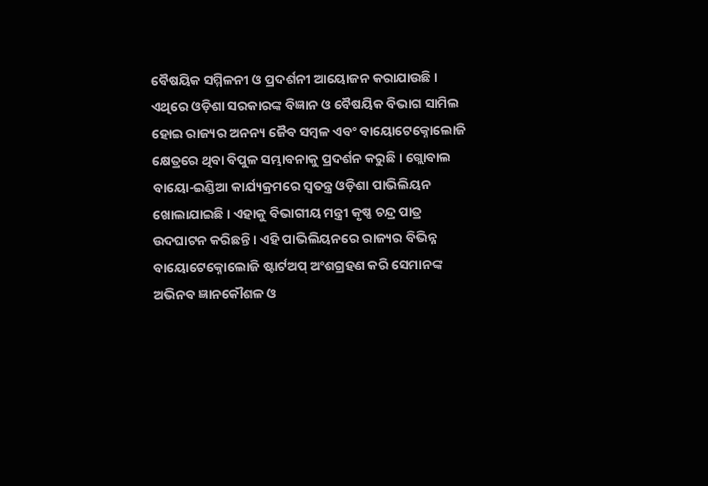ବୈଷୟିକ ସମ୍ମିଳନୀ ଓ ପ୍ରଦର୍ଶନୀ ଆୟୋଜନ କରାଯାଉଛି । ଏଥିରେ ଓଡ଼ିଶା ସରକାରଙ୍କ ବିଜ୍ଞାନ ଓ ବୈଷୟିକ ବିଭାଗ ସାମିଲ ହୋଇ ରାଜ୍ୟର ଅନନ୍ୟ ଜୈବ ସମ୍ବଳ ଏବଂ ବାୟୋଟେକ୍ନୋଲୋଜି କ୍ଷେତ୍ରରେ ଥିବା ବିପୁଳ ସମ୍ଭାବନାକୁ ପ୍ରଦର୍ଶନ କରୁଛି । ଗ୍ଲୋବାଲ ବାୟୋ-ଇଣ୍ଡିଆ କାର୍ଯ୍ୟକ୍ରମରେ ସ୍ୱତନ୍ତ୍ର ଓଡ଼ିଶା ପାଭିଲିୟନ ଖୋଲାଯାଇଛି । ଏହାକୁ ବିଭାଗୀୟ ମନ୍ତ୍ରୀ କୃଷ୍ଣ ଚନ୍ଦ୍ର ପାତ୍ର ଉଦଘାଟନ କରିଛନ୍ତି । ଏହି ପାଭିଲିୟନରେ ରାଜ୍ୟର ବିଭିନ୍ନ ବାୟୋଟେକ୍ନୋଲୋଜି ଷ୍ଟାର୍ଟଅପ୍ ଅଂଶଗ୍ରହଣ କରି ସେମାନଙ୍କ ଅଭିନବ ଜ୍ଞାନକୌଶଳ ଓ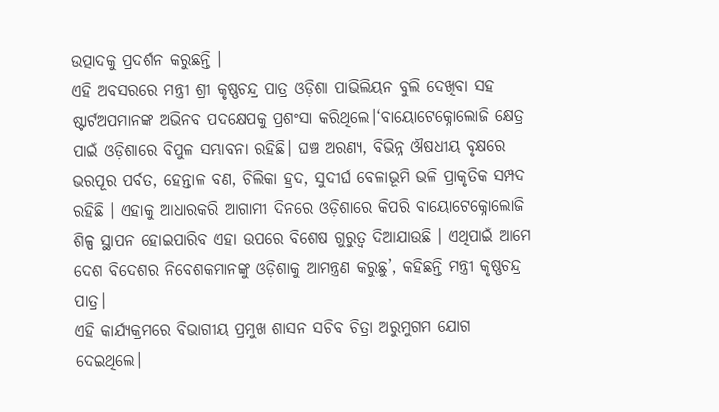ଉତ୍ପାଦକୁ ପ୍ରଦର୍ଶନ କରୁଛନ୍ତି ।
ଏହି ଅବସରରେ ମନ୍ତ୍ରୀ ଶ୍ରୀ କୃଷ୍ଣଚନ୍ଦ୍ର ପାତ୍ର ଓଡ଼ିଶା ପାଭିଲିୟନ ବୁଲି ଦେଖିବା ସହ ଷ୍ଟାର୍ଟଅପମାନଙ୍କ ଅଭିନବ ପଦକ୍ଷେପକୁ ପ୍ରଶଂସା କରିଥିଲେ।‘ବାୟୋଟେକ୍ନୋଲୋଜି କ୍ଷେତ୍ର ପାଇଁ ଓଡ଼ିଶାରେ ବିପୁଳ ସମ୍ଭାବନା ରହିଛି। ଘଞ୍ଚ ଅରଣ୍ୟ, ବିଭିନ୍ନ ଔଷଧୀୟ ବୃକ୍ଷରେ ଭରପୂର ପର୍ବତ, ହେନ୍ତାଳ ବଣ, ଚିଲିକା ହ୍ରଦ, ସୁଦୀର୍ଘ ବେଳାଭୂମି ଭଳି ପ୍ରାକୃତିକ ସମ୍ପଦ ରହିଛି । ଏହାକୁ ଆଧାରକରି ଆଗାମୀ ଦିନରେ ଓଡ଼ିଶାରେ କିପରି ବାୟୋଟେକ୍ନୋଲୋଜି ଶିଳ୍ପ ସ୍ଥାପନ ହୋଇପାରିବ ଏହା ଉପରେ ବିଶେଷ ଗୁରୁତ୍ୱ ଦିଆଯାଉଛି । ଏଥିପାଇଁ ଆମେ ଦେଶ ବିଦେଶର ନିବେଶକମାନଙ୍କୁ ଓଡ଼ିଶାକୁ ଆମନ୍ତ୍ରଣ କରୁଛୁ’, କହିଛନ୍ତି ମନ୍ତ୍ରୀ କୃଷ୍ଣଚନ୍ଦ୍ର ପାତ୍ର।
ଏହି କାର୍ଯ୍ୟକ୍ରମରେ ବିଭାଗୀୟ ପ୍ରମୁଖ ଶାସନ ସଚିବ ଚିତ୍ରା ଅରୁମୁଗମ ଯୋଗ ଦେଇଥିଲେ।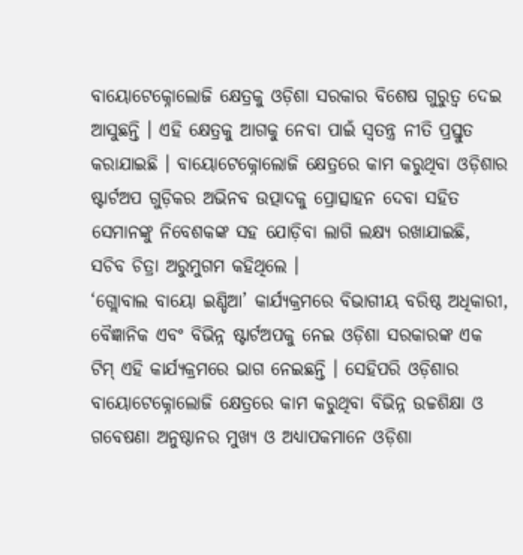ବାୟୋଟେକ୍ନୋଲୋଜି କ୍ଷେତ୍ରକୁ ଓଡ଼ିଶା ସରକାର ବିଶେଷ ଗୁରୁତ୍ୱ ଦେଇ ଆସୁଛନ୍ତି । ଏହି କ୍ଷେତ୍ରକୁ ଆଗକୁ ନେବା ପାଇଁ ସ୍ୱତନ୍ତ୍ର ନୀତି ପ୍ରସ୍ତୁତ କରାଯାଇଛି । ବାୟୋଟେକ୍ନୋଲୋଜି କ୍ଷେତ୍ରରେ କାମ କରୁଥିବା ଓଡ଼ିଶାର ଷ୍ଟାର୍ଟଅପ ଗୁଡ଼ିକର ଅଭିନବ ଉତ୍ପାଦକୁ ପ୍ରୋତ୍ସାହନ ଦେବା ସହିତ ସେମାନଙ୍କୁ ନିବେଶକଙ୍କ ସହ ଯୋଡ଼ିବା ଲାଗି ଲକ୍ଷ୍ୟ ରଖାଯାଇଛି, ସଚିବ ଚିତ୍ରା ଅରୁମୁଗମ କହିଥିଲେ ।
‘ଗ୍ଲୋବାଲ ବାୟୋ ଇଣ୍ଡିଆ’ କାର୍ଯ୍ୟକ୍ରମରେ ବିଭାଗୀୟ ବରିଷ୍ଠ ଅଧିକାରୀ, ବୈଜ୍ଞାନିକ ଏବଂ ବିଭିନ୍ନ ଷ୍ଟାର୍ଟଅପକୁ ନେଇ ଓଡ଼ିଶା ସରକାରଙ୍କ ଏକ ଟିମ୍ ଏହି କାର୍ଯ୍ୟକ୍ରମରେ ଭାଗ ନେଇଛନ୍ତି । ସେହିପରି ଓଡ଼ିଶାର ବାୟୋଟେକ୍ନୋଲୋଜି କ୍ଷେତ୍ରରେ କାମ କରୁଥିବା ବିଭିନ୍ନ ଉଚ୍ଚଶିକ୍ଷା ଓ ଗବେଷଣା ଅନୁଷ୍ଠାନର ମୁଖ୍ୟ ଓ ଅଧ୍ୟାପକମାନେ ଓଡ଼ିଶା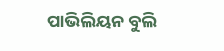ପାଭିଲିୟନ ବୁଲି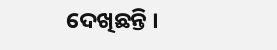ଦେଖିଛନ୍ତି ।